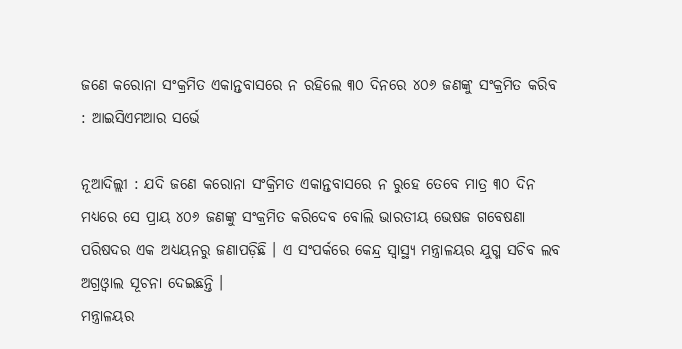ଜଣେ କରୋନା ସଂକ୍ରମିତ ଏକାନ୍ତବାସରେ ନ ରହିଲେ ୩୦ ଦିନରେ ୪୦୬ ଜଣଙ୍କୁ ସଂକ୍ରମିତ କରିବ : ଆଇସିଏମଆର ସର୍ଭେ

ନୂଆଦିଲ୍ଲୀ : ଯଦି ଜଣେ କରୋନା ସଂକ୍ରିମତ ଏକାନ୍ତବାସରେ ନ ରୁହେ ତେବେ ମାତ୍ର ୩୦ ଦିନ ମଧ୍ୟରେ ସେ ପ୍ରାୟ ୪୦୬ ଜଣଙ୍କୁ ସଂକ୍ରମିତ କରିଦେବ ବୋଲି ଭାରତୀୟ ଭେଷଜ ଗବେଷଣା ପରିଷଦର ଏକ ଅଧ୍ୟୟନରୁ ଜଣାପଡ଼ିଛି । ଏ ସଂପର୍କରେ କେନ୍ଦ୍ର ସ୍ୱାସ୍ଥ୍ୟ ମନ୍ତ୍ରାଳୟର ଯୁଗ୍ମ ସଚିବ ଲବ ଅଗ୍ରଓ୍ୱାଲ ସୂଚନା ଦେଇଛନ୍ତି ।
ମନ୍ତ୍ରାଳୟର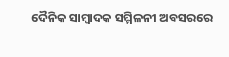ଦୈନିକ ସାମ୍ବାଦକ ସମ୍ମିଳନୀ ଅବସରରେ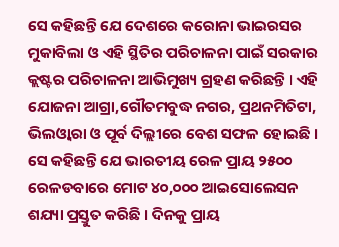ସେ କହିଛନ୍ତି ଯେ ଦେଶରେ କରୋନା ଭାଇରସର ମୁକାବିଲା ଓ ଏହି ସ୍ଥିତିର ପରିଚାଳନା ପାଇଁ ସରକାର କ୍ଲଷ୍ଟର ପରିଚାଳନା ଆଭିମୁଖ୍ୟ ଗ୍ରହଣ କରିଛନ୍ତି । ଏହି ଯୋଜନା ଆଗ୍ରା,ଗୌତମବୁଦ୍ଧ ନଗର, ପ୍ରଥନମିତିଟା, ଭିଲଓ୍ୱାରା ଓ ପୂର୍ବ ଦିଲ୍ଲୀରେ ବେଶ ସଫଳ ହୋଇଛି ।
ସେ କହିଛନ୍ତି ଯେ ଭାରତୀୟ ରେଳ ପ୍ରାୟ ୨୫୦୦ ରେଳଡବାରେ ମୋଟ ୪୦,୦୦୦ ଆଇସୋଲେସନ ଶଯ୍ୟା ପ୍ରସ୍ତୁତ କରିଛି । ଦିନକୁ ପ୍ରାୟ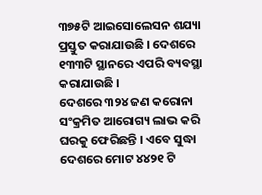୩୭୫ଟି ଆଇସୋଲେସନ ଶଯ୍ୟା ପ୍ରସ୍ତୁତ କରାଯାଉଛି । ଦେଶରେ ୧୩୩ଟି ସ୍ଥାନରେ ଏପରି ବ୍ୟବସ୍ଥା କରାଯାଉଛି ।
ଦେଶରେ ୩୨୪ ଜଣ କରୋନା ସଂକ୍ରମିତ ଆରୋଗ୍ୟ ଲାଭ କରି ଘରକୁ ଫେରିଛନ୍ତି । ଏବେ ସୁଦ୍ଧା ଦେଶରେ ମୋଟ ୪୪୨୧ ଟି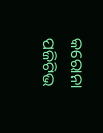କରୋନା ପଜିଟିଭ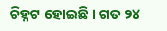ଚିହ୍ନଟ ହୋଇଛି । ଗତ ୨୪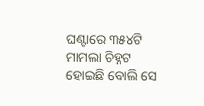ଘଣ୍ଟାରେ ୩୫୪ଟି ମାମଲା ଚିହ୍ନଟ ହୋଇଛି ବୋଲି ସେ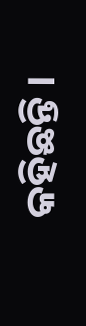କହିଛନ୍ତି ।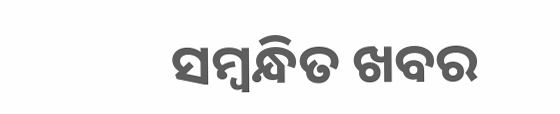ସମ୍ବନ୍ଧିତ ଖବର